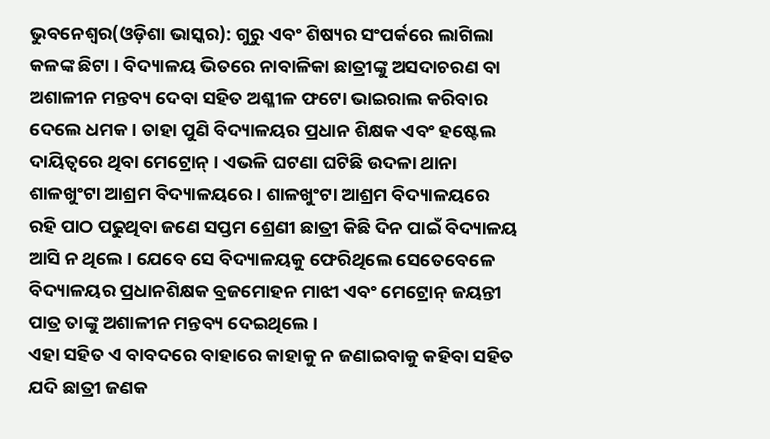ଭୁବନେଶ୍ୱର(ଓଡ଼ିଶା ଭାସ୍କର): ଗୁରୁ ଏବଂ ଶିଷ୍ୟର ସଂପର୍କରେ ଲାଗିଲା କଳଙ୍କ ଛିଟା । ବିଦ୍ୟାଳୟ ଭିତରେ ନାବାଳିକା ଛାତ୍ରୀଙ୍କୁ ଅସଦାଚରଣ ବା ଅଶାଳୀନ ମନ୍ତବ୍ୟ ଦେବା ସହିତ ଅଶ୍ଳୀଳ ଫଟୋ ଭାଇରାଲ କରିବାର ଦେଲେ ଧମକ । ତାହା ପୁଣି ବିଦ୍ୟାଳୟର ପ୍ରଧାନ ଶିକ୍ଷକ ଏବଂ ହଷ୍ଟେଲ ଦାୟିତ୍ୱରେ ଥିବା ମେଟ୍ରୋନ୍ । ଏଭଳି ଘଟଣା ଘଟିଛି ଉଦଳା ଥାନା ଶାଳଖୁଂଟା ଆଶ୍ରମ ବିଦ୍ୟାଳୟରେ । ଶାଳଖୁଂଟା ଆଶ୍ରମ ବିଦ୍ୟାଳୟରେ ରହି ପାଠ ପଢୁଥିବା ଜଣେ ସପ୍ତମ ଶ୍ରେଣୀ ଛାତ୍ରୀ କିଛି ଦିନ ପାଇଁ ବିଦ୍ୟାଳୟ ଆସି ନ ଥିଲେ । ଯେବେ ସେ ବିଦ୍ୟାଳୟକୁ ଫେରିଥିଲେ ସେତେବେଳେ ବିଦ୍ୟାଳୟର ପ୍ରଧାନଶିକ୍ଷକ ବ୍ରଜମୋହନ ମାଝୀ ଏବଂ ମେଟ୍ରୋନ୍ ଜୟନ୍ତୀ ପାତ୍ର ତାଙ୍କୁ ଅଶାଳୀନ ମନ୍ତବ୍ୟ ଦେଇଥିଲେ ।
ଏହା ସହିତ ଏ ବାବଦରେ ବାହାରେ କାହାକୁ ନ ଜଣାଇବାକୁ କହିବା ସହିତ ଯଦି ଛାତ୍ରୀ ଜଣକ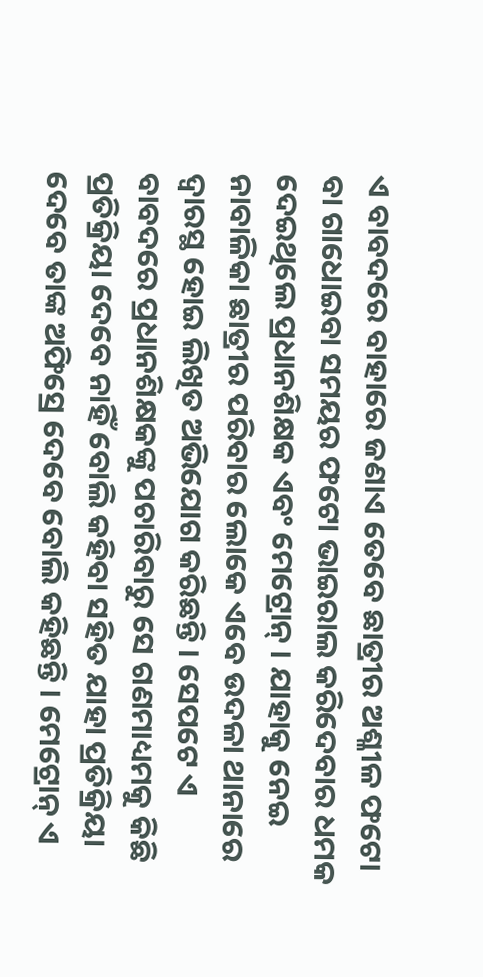ଏ ବାବଦରେ ବାହାରେ ଜଣାଏ ତେବେ ଛାତ୍ରୀର ଅଶ୍ଳୀଳ ଫଟୋ ବା ଗାଧୋଇବା ସମୟର ଫଟୋ ଭାଇରାଲ କରିଦେବାର ଧମକ ଦେଇଥିଲେ ପ୍ରଧାନଶିକ୍ଷକ ଏବଂ ମେଟ୍ରୋନ୍ । ଯାହାକୁ ନେଇ ନାବାଳିକା ଛାତ୍ରୀର ପରିବାର ଲୋକେ ଏବେ ଉଦଳା ଥାନାରେ ଦ୍ୱାରସ୍ଥ ହୋଇ ଲିଖିତ ଅଭିଯୋଗ କରିଛନ୍ତି । ସେପଟେ ଏ ବାବଦରେ ପ୍ରଧାନଶିକ୍ଷକଙ୍କୁ ପଚାରିବାରୁ ସେ ଗଣମାଧ୍ୟମକୁ କିଛି ପ୍ରତିକ୍ରିୟା ଦେବେ ନାହିଁ ବୋଲି କହିବା ସହିତ ଯାହା ପ୍ରତିକ୍ରିୟା ଦେବେ ତାଙ୍କ ଅଫିସ୍ରେ ଦେବେ ବୋଲି କହିଛନ୍ତି । ମେଟ୍ରୋନ୍ ଏ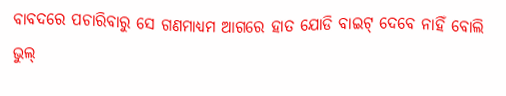ବାବଦରେ ପଚାରିବାରୁ ସେ ଗଣମାଧ୍ୟମ ଆଗରେ ହାତ ଯୋଡି ବାଇଟ୍ ଦେବେ ନାହିଁ ବୋଲି ଭୁଲ୍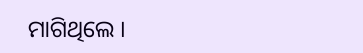ମାଗିଥିଲେ ।